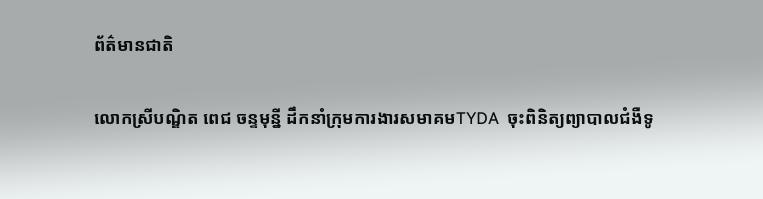ព័ត៌មានជាតិ

លោកស្រីបណ្ឌិត ពេជ ចន្ទមុន្នី ដឹកនាំក្រុមការងារសមាគមTYDA  ចុះពិនិត្យព្យាបាលជំងឺទូ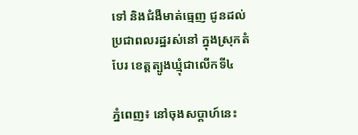ទៅ និងជំងឺមាត់ធ្មេញ ជូនដល់ប្រជាពលរដ្ឋរស់នៅ ក្នុងស្រុកតំបែរ ខេត្តត្បូងឃ្មុំជាលើកទី៤

ភ្នំពេញ៖ នៅចុងសប្តាហ៍នេះ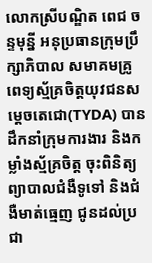លោកស្រីបណ្ឌិត ពេជ ចន្ទមុន្នី អនុប្រធានក្រុមប្រឹក្សាភិបាល សមាគមគ្រូពេទ្យស្ម័គ្រចិត្តយុវជនសម្ដេចតេជោ(TYDA) បានដឹកនាំក្រុមការងារ និងកម្លាំងស្ម័គ្រចិត្ត ចុះពិនិត្យព្យាបាលជំងឺទូទៅ និងជំងឺមាត់ធ្មេញ ជូនដល់ប្រជា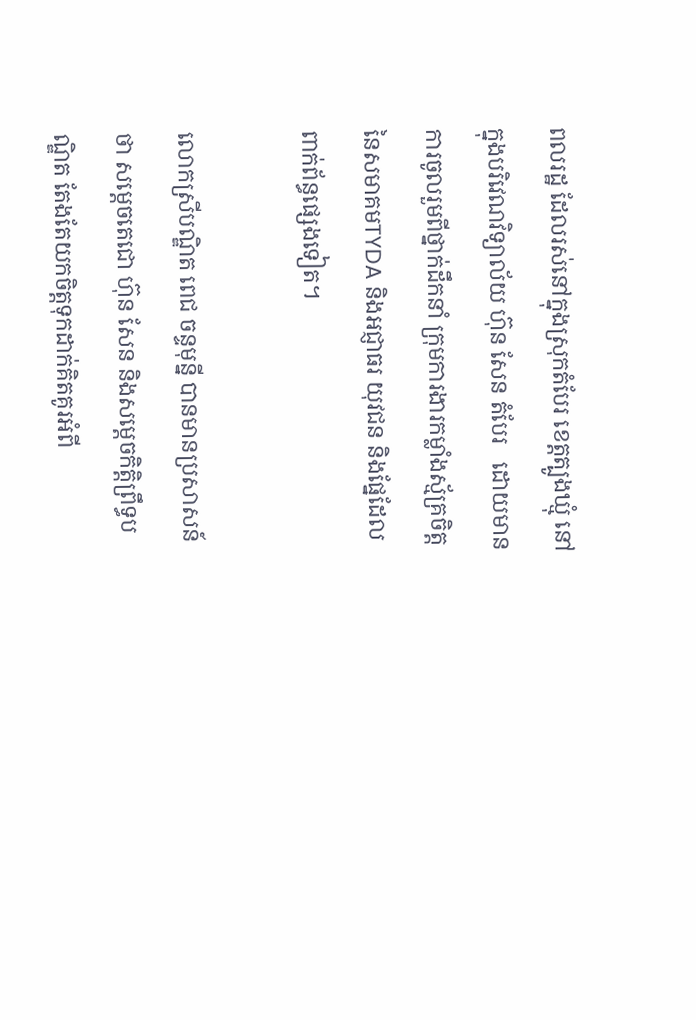ពលរដ្ឋ ដែលរស់នៅក្នុងស្រុកតំបែរ ខេត្តត្បូងឃ្មុំ នៅក្នុងបរិវេណវិទ្យាល័យ ហ៊ុន សែន តំបែរ   ដោយមានការចូលរួមពីថ្នាក់ដឹកនាំ ក្រុមការងារកម្លាំងស្ម័គ្រចិត្ត នៃសមាគមTYDA និងអជ្ញាធរ យុវជន និងផ្នែដែលពាក់ព័ន្ធផ្សេងទៀត។

លោកស្រីបណ្ឌិត ពេជ ចន្ទមុន្នី បានមានប្រសាសន៍ថា សម្ដេចតេជោ ហ៊ុន សែន និងសម្ដេចកិត្តិព្រឹទ្ធបណ្ឌិត តែងតែយកចិត្តទុកដាក់គិតគូរអំពី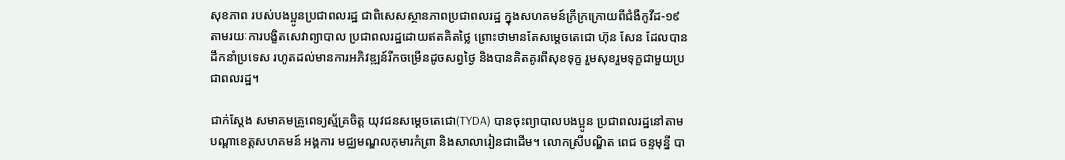សុខភាព របស់បងប្អូនប្រជាពលរដ្ឋ ជាពិសេសស្ថានភាពប្រជាពលរដ្ឋ ក្នុងសហគមន៍ក្រីក្រក្រោយពីជំងឺកូវីដ-១៩ តាមរយៈការបង្ខិតសេវាព្យាបាល ប្រជាពលរដ្ឋដោយឥតគិតថ្លៃ ព្រោះថាមានតែសម្ដេចតេជោ ហ៊ុន សែន ដែលបានដឹកនាំប្រទេស រហូតដល់មានការអភិវឌ្ឍន៍រីកចម្រើនដូចសព្វថ្ងៃ និងបានគិតគូរពីសុខទុក្ខ រួមសុខរួមទុក្ខជាមួយប្រជាពលរដ្ឋ។

ជាក់ស្ដែង សមាគមគ្រូពេទ្យស្ម័គ្រចិត្ត យុវជនសម្ដេចតេជោ(TYDA) បានចុះព្យាបាលបងប្អូន ប្រជាពលរដ្ឋនៅតាមបណ្ដាខេត្តសហគមន៍ អង្គការ មជ្ឈមណ្ឌលកុមារកំព្រា និងសាលារៀនជាដើម។ លោកស្រីបណ្ឌិត ពេជ ចន្ទមុន្នី បា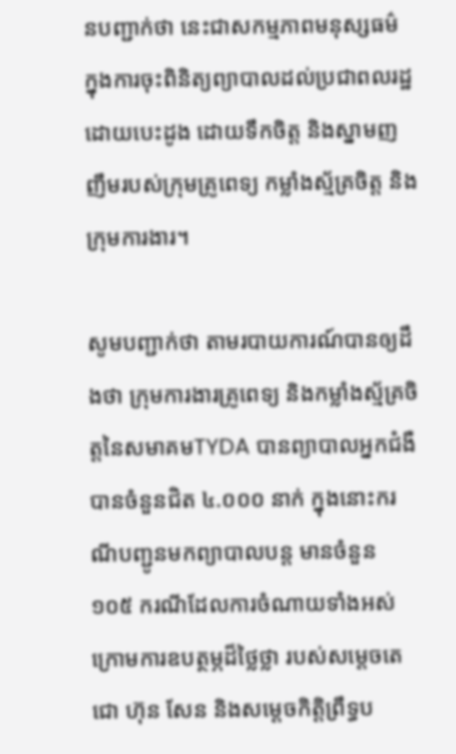នបញ្ជាក់ថា នេះជាសកម្មភាពមនុស្សធម៌ ក្នុងការចុះពិនិត្យព្យាបាលដល់ប្រជាពលរដ្ឋ ដោយបេះដូង ដោយទឹកចិត្ត និងស្នាមញញឹមរបស់ក្រុមគ្រូពេទ្យ កម្លាំងស្ម័គ្រចិត្ត និងក្រុមការងារ។

សូមបញ្ជាក់ថា តាមរបាយការណ៍បានឲ្យដឹងថា ក្រុមការងារគ្រូពេទ្យ និងកម្លាំងស្ម័គ្រចិត្តនៃសមាគមTYDA បានព្យាបាលអ្នកជំងឺបានចំនួនជិត ៤.០០០ នាក់ ក្នុងនោះករណីបញ្ជូនមកព្យាបាលបន្ត មានចំនួន ១០៥ ករណីដែលការចំណាយទាំងអស់ ក្រោមការឧបត្ថម្ភដ៏ថ្លៃថ្លា របស់សម្ដេចតេជោ ហ៊ុន សែន និងសម្ដេចកិតិ្តព្រឹទ្ធប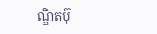ណ្ឌិតប៊ុ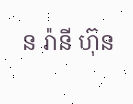ន រ៉ានី ហ៊ុន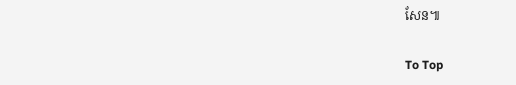សែន៕

To Top